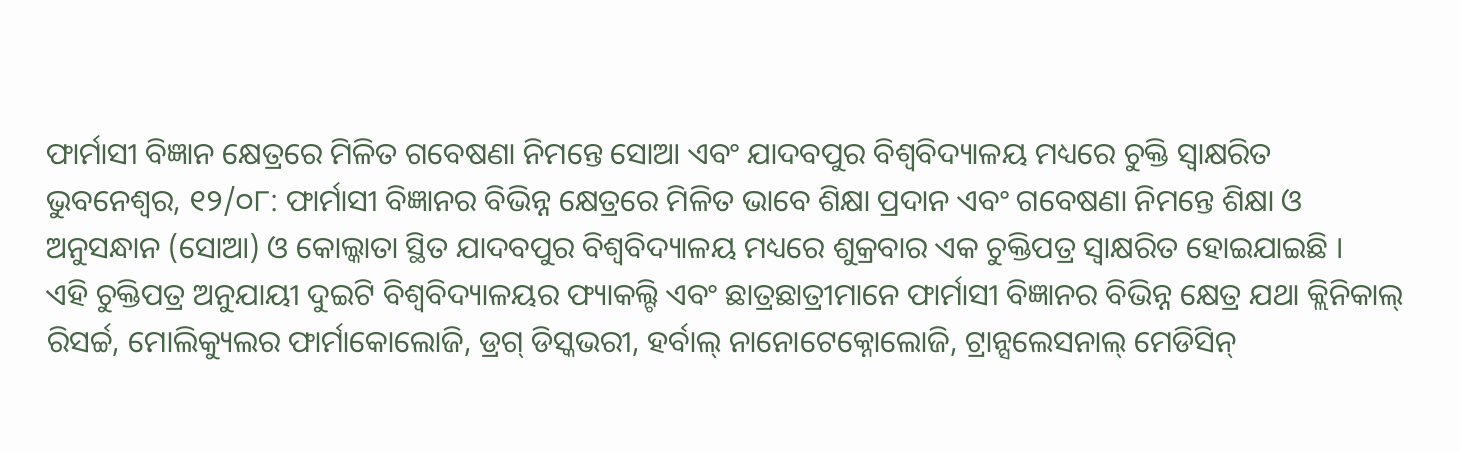ଫାର୍ମାସୀ ବିଜ୍ଞାନ କ୍ଷେତ୍ରରେ ମିଳିତ ଗବେଷଣା ନିମନ୍ତେ ସୋଆ ଏବଂ ଯାଦବପୁର ବିଶ୍ୱବିଦ୍ୟାଳୟ ମଧ୍ୟରେ ଚୁକ୍ତି ସ୍ୱାକ୍ଷରିତ
ଭୁବନେଶ୍ୱର, ୧୨/୦୮: ଫାର୍ମାସୀ ବିଜ୍ଞାନର ବିଭିନ୍ନ କ୍ଷେତ୍ରରେ ମିଳିତ ଭାବେ ଶିକ୍ଷା ପ୍ରଦାନ ଏବଂ ଗବେଷଣା ନିମନ୍ତେ ଶିକ୍ଷା ଓ ଅନୁସନ୍ଧାନ (ସୋଆ) ଓ କୋଲ୍କାତା ସ୍ଥିତ ଯାଦବପୁର ବିଶ୍ୱବିଦ୍ୟାଳୟ ମଧ୍ୟରେ ଶୁକ୍ରବାର ଏକ ଚୁକ୍ତିପତ୍ର ସ୍ୱାକ୍ଷରିତ ହୋଇଯାଇଛି ।
ଏହି ଚୁକ୍ତିପତ୍ର ଅନୁଯାୟୀ ଦୁଇଟି ବିଶ୍ୱବିଦ୍ୟାଳୟର ଫ୍ୟାକଲ୍ଟି ଏବଂ ଛାତ୍ରଛାତ୍ରୀମାନେ ଫାର୍ମାସୀ ବିଜ୍ଞାନର ବିଭିନ୍ନ କ୍ଷେତ୍ର ଯଥା କ୍ଲିନିକାଲ୍ ରିସର୍ଚ୍ଚ, ମୋଲିକ୍ୟୁଲର ଫାର୍ମାକୋଲୋଜି, ଡ୍ରଗ୍ ଡିସ୍କଭରୀ, ହର୍ବାଲ୍ ନାନୋଟେକ୍ନୋଲୋଜି, ଟ୍ରାନ୍ସଲେସନାଲ୍ ମେଡିସିନ୍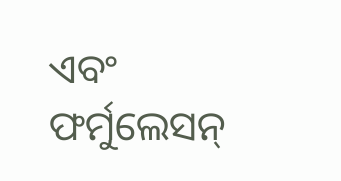ଏବଂ ଫର୍ମୁଲେସନ୍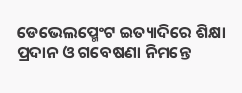ଡେଭେଲପ୍ମେଂଟ ଇତ୍ୟାଦିରେ ଶିକ୍ଷା ପ୍ରଦାନ ଓ ଗବେଷଣା ନିମନ୍ତେ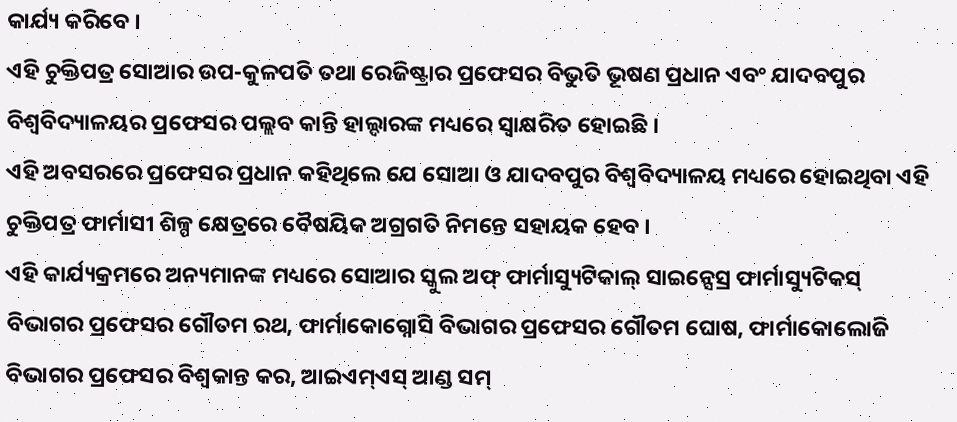କାର୍ଯ୍ୟ କରିବେ ।
ଏହି ଚୁକ୍ତିପତ୍ର ସୋଆର ଉପ-କୁଳପତି ତଥା ରେଜିଷ୍ଟ୍ରାର ପ୍ରଫେସର ବିଭୁତି ଭୂଷଣ ପ୍ରଧାନ ଏବଂ ଯାଦବପୁର ବିଶ୍ୱବିଦ୍ୟାଳୟର ପ୍ରଫେସର ପଲ୍ଲବ କାନ୍ତି ହାଲ୍ଦାରଙ୍କ ମଧ୍ୟରେ ସ୍ୱାକ୍ଷରିତ ହୋଇଛି ।
ଏହି ଅବସରରେ ପ୍ରଫେସର ପ୍ରଧାନ କହିଥିଲେ ଯେ ସୋଆ ଓ ଯାଦବପୁର ବିଶ୍ୱବିଦ୍ୟାଳୟ ମଧ୍ୟରେ ହୋଇଥିବା ଏହି ଚୁକ୍ତିପତ୍ର ଫାର୍ମାସୀ ଶିଳ୍ପ କ୍ଷେତ୍ରରେ ବୈଷୟିକ ଅଗ୍ରଗତି ନିମନ୍ତେ ସହାୟକ ହେବ ।
ଏହି କାର୍ଯ୍ୟକ୍ରମରେ ଅନ୍ୟମାନଙ୍କ ମଧ୍ୟରେ ସୋଆର ସ୍କୁଲ ଅଫ୍ ଫାର୍ମାସ୍ୟୁଟିକାଲ୍ ସାଇନ୍ସେସ୍ର ଫାର୍ମାସ୍ୟୁଟିକସ୍ ବିଭାଗର ପ୍ରଫେସର ଗୌତମ ରଥ, ଫାର୍ମାକୋଗ୍ନୋସି ବିଭାଗର ପ୍ରଫେସର ଗୌତମ ଘୋଷ, ଫାର୍ମାକୋଲୋଜି ବିଭାଗର ପ୍ରଫେସର ବିଶ୍ୱକାନ୍ତ କର, ଆଇଏମ୍ଏସ୍ ଆଣ୍ଡ ସମ୍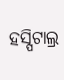ହସ୍ପିଟାଲ୍ର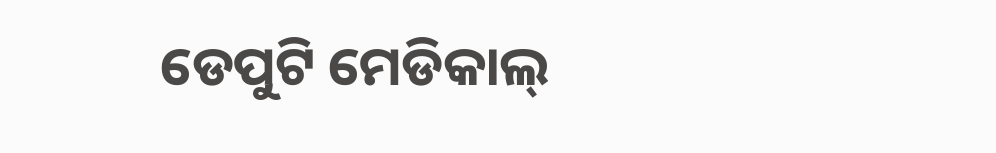ଡେପୁଟି ମେଡିକାଲ୍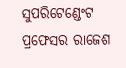ସୁପରିଟେଣ୍ଡେଂଟ ପ୍ରଫେସର ରାଜେଶ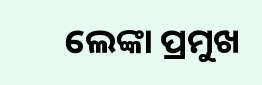ଲେଙ୍କା ପ୍ରମୁଖ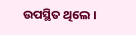ଉପସ୍ଥିତ ଥିଲେ ।